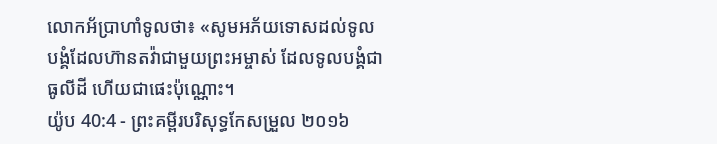លោកអ័ប្រាហាំទូលថា៖ «សូមអភ័យទោសដល់ទូលបង្គំដែលហ៊ានតវ៉ាជាមួយព្រះអម្ចាស់ ដែលទូលបង្គំជាធូលីដី ហើយជាផេះប៉ុណ្ណោះ។
យ៉ូប 40:4 - ព្រះគម្ពីរបរិសុទ្ធកែសម្រួល ២០១៦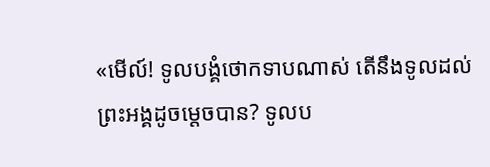«មើល៍! ទូលបង្គំថោកទាបណាស់ តើនឹងទូលដល់ព្រះអង្គដូចម្តេចបាន? ទូលប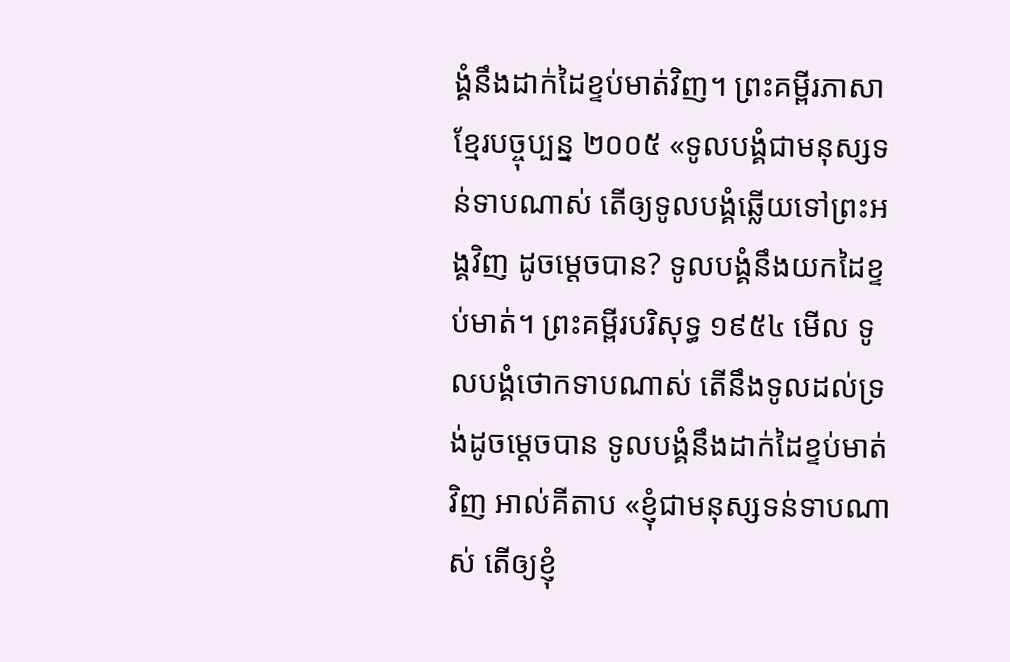ង្គំនឹងដាក់ដៃខ្ទប់មាត់វិញ។ ព្រះគម្ពីរភាសាខ្មែរបច្ចុប្បន្ន ២០០៥ «ទូលបង្គំជាមនុស្សទន់ទាបណាស់ តើឲ្យទូលបង្គំឆ្លើយទៅព្រះអង្គវិញ ដូចម្ដេចបាន? ទូលបង្គំនឹងយកដៃខ្ទប់មាត់។ ព្រះគម្ពីរបរិសុទ្ធ ១៩៥៤ មើល ទូលបង្គំថោកទាបណាស់ តើនឹងទូលដល់ទ្រង់ដូចម្តេចបាន ទូលបង្គំនឹងដាក់ដៃខ្ទប់មាត់វិញ អាល់គីតាប «ខ្ញុំជាមនុស្សទន់ទាបណាស់ តើឲ្យខ្ញុំ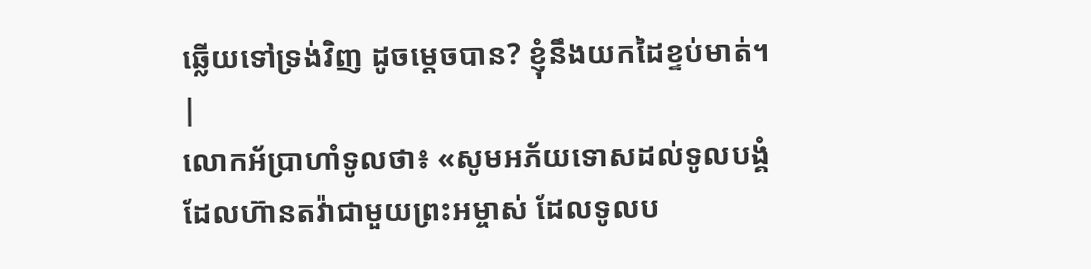ឆ្លើយទៅទ្រង់វិញ ដូចម្ដេចបាន? ខ្ញុំនឹងយកដៃខ្ទប់មាត់។ |
លោកអ័ប្រាហាំទូលថា៖ «សូមអភ័យទោសដល់ទូលបង្គំដែលហ៊ានតវ៉ាជាមួយព្រះអម្ចាស់ ដែលទូលប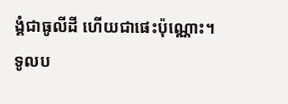ង្គំជាធូលីដី ហើយជាផេះប៉ុណ្ណោះ។
ទូលប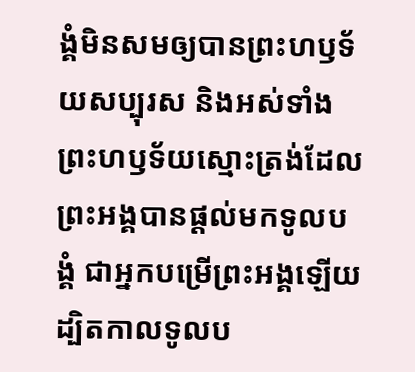ង្គំមិនសមឲ្យបានព្រះហឫទ័យសប្បុរស និងអស់ទាំងព្រះហឫទ័យស្មោះត្រង់ដែលព្រះអង្គបានផ្តល់មកទូលបង្គំ ជាអ្នកបម្រើព្រះអង្គឡើយ ដ្បិតកាលទូលប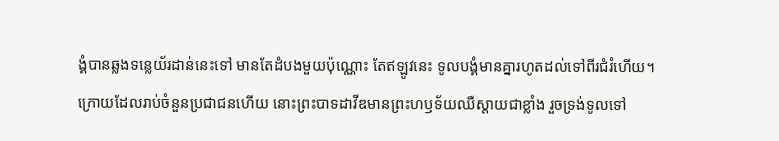ង្គំបានឆ្លងទន្លេយ័រដាន់នេះទៅ មានតែដំបងមួយប៉ុណ្ណោះ តែឥឡូវនេះ ទូលបង្គំមានគ្នារហូតដល់ទៅពីរជំរំហើយ។
ក្រោយដែលរាប់ចំនួនប្រជាជនហើយ នោះព្រះបាទដាវីឌមានព្រះហឫទ័យឈឺស្តាយជាខ្លាំង រួចទ្រង់ទូលទៅ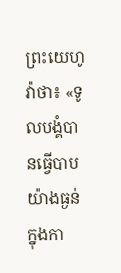ព្រះយេហូវ៉ាថា៖ «ទូលបង្គំបានធ្វើបាបយ៉ាងធ្ងន់ក្នុងកា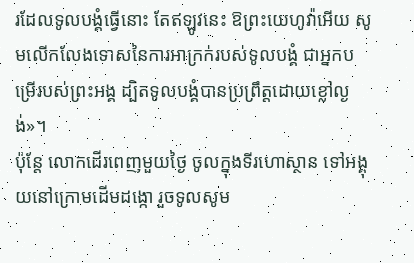រដែលទូលបង្គំធ្វើនោះ តែឥឡូវនេះ ឱព្រះយេហូវ៉ាអើយ សូមលើកលែងទោសនៃការអាក្រក់របស់ទូលបង្គំ ជាអ្នកបម្រើរបស់ព្រះអង្គ ដ្បិតទូលបង្គំបានប្រព្រឹត្តដោយខ្លៅល្ងង់»។
ប៉ុន្តែ លោកដើរពេញមួយថ្ងៃ ចូលក្នុងទីរហោស្ថាន ទៅអង្គុយនៅក្រោមដើមដង្កោ រួចទូលសូម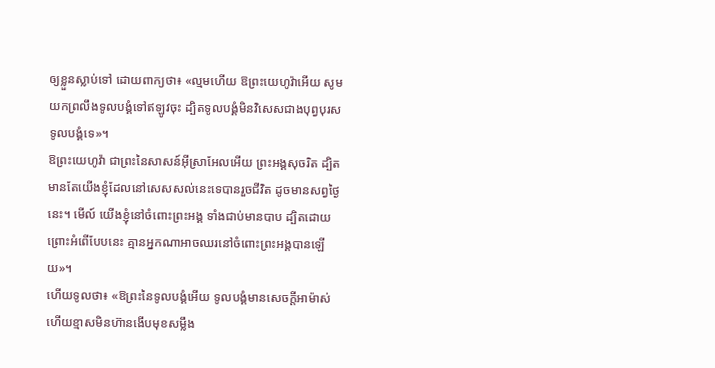ឲ្យខ្លួនស្លាប់ទៅ ដោយពាក្យថា៖ «ល្មមហើយ ឱព្រះយេហូវ៉ាអើយ សូមយកព្រលឹងទូលបង្គំទៅឥឡូវចុះ ដ្បិតទូលបង្គំមិនវិសេសជាងបុព្វបុរសទូលបង្គំទេ»។
ឱព្រះយេហូវ៉ា ជាព្រះនៃសាសន៍អ៊ីស្រាអែលអើយ ព្រះអង្គសុចរិត ដ្បិតមានតែយើងខ្ញុំដែលនៅសេសសល់នេះទេបានរួចជីវិត ដូចមានសព្វថ្ងៃនេះ។ មើល៍ យើងខ្ញុំនៅចំពោះព្រះអង្គ ទាំងជាប់មានបាប ដ្បិតដោយព្រោះអំពើបែបនេះ គ្មានអ្នកណាអាចឈរនៅចំពោះព្រះអង្គបានឡើយ»។
ហើយទូលថា៖ «ឱព្រះនៃទូលបង្គំអើយ ទូលបង្គំមានសេចក្ដីអាម៉ាស់ ហើយខ្មាសមិនហ៊ានងើបមុខសម្លឹង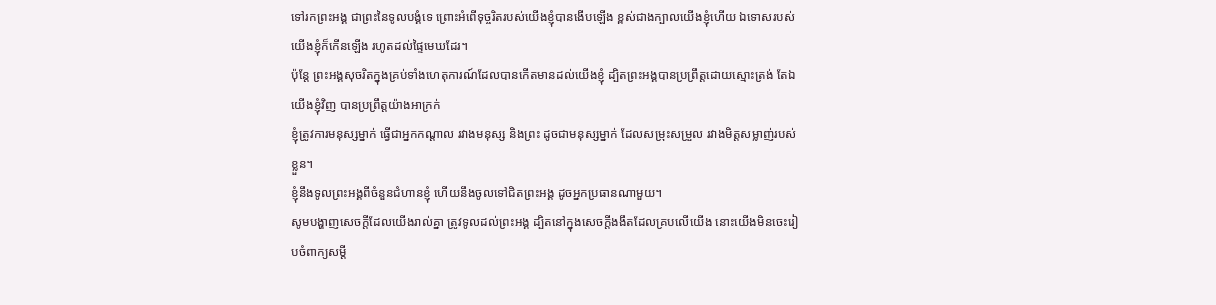ទៅរកព្រះអង្គ ជាព្រះនៃទូលបង្គំទេ ព្រោះអំពើទុច្ចរិតរបស់យើងខ្ញុំបានងើបឡើង ខ្ពស់ជាងក្បាលយើងខ្ញុំហើយ ឯទោសរបស់យើងខ្ញុំក៏កើនឡើង រហូតដល់ផ្ទៃមេឃដែរ។
ប៉ុន្តែ ព្រះអង្គសុចរិតក្នុងគ្រប់ទាំងហេតុការណ៍ដែលបានកើតមានដល់យើងខ្ញុំ ដ្បិតព្រះអង្គបានប្រព្រឹត្តដោយស្មោះត្រង់ តែឯយើងខ្ញុំវិញ បានប្រព្រឹត្តយ៉ាងអាក្រក់
ខ្ញុំត្រូវការមនុស្សម្នាក់ ធ្វើជាអ្នកកណ្ដាល រវាងមនុស្ស និងព្រះ ដូចជាមនុស្សម្នាក់ ដែលសម្រុះសម្រួល រវាងមិត្តសម្លាញ់របស់ខ្លួន។
ខ្ញុំនឹងទូលព្រះអង្គពីចំនួនជំហានខ្ញុំ ហើយនឹងចូលទៅជិតព្រះអង្គ ដូចអ្នកប្រធានណាមួយ។
សូមបង្ហាញសេចក្ដីដែលយើងរាល់គ្នា ត្រូវទូលដល់ព្រះអង្គ ដ្បិតនៅក្នុងសេចក្ដីងងឹតដែលគ្របលើយើង នោះយើងមិនចេះរៀបចំពាក្យសម្ដី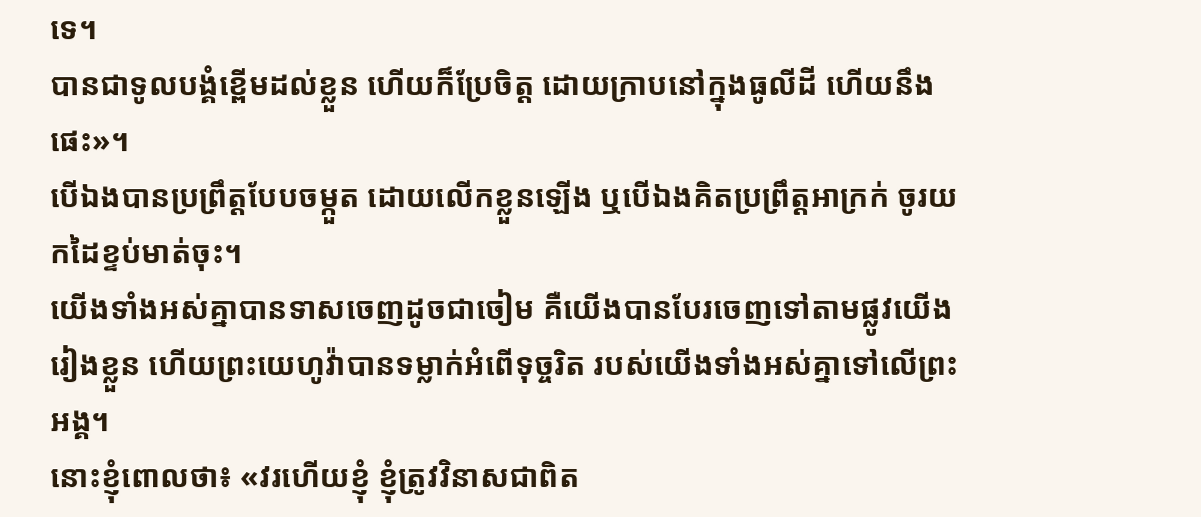ទេ។
បានជាទូលបង្គំខ្ពើមដល់ខ្លួន ហើយក៏ប្រែចិត្ត ដោយក្រាបនៅក្នុងធូលីដី ហើយនឹងផេះ»។
បើឯងបានប្រព្រឹត្តបែបចម្កួត ដោយលើកខ្លួនឡើង ឬបើឯងគិតប្រព្រឹត្តអាក្រក់ ចូរយកដៃខ្ទប់មាត់ចុះ។
យើងទាំងអស់គ្នាបានទាសចេញដូចជាចៀម គឺយើងបានបែរចេញទៅតាមផ្លូវយើងរៀងខ្លួន ហើយព្រះយេហូវ៉ាបានទម្លាក់អំពើទុច្ចរិត របស់យើងទាំងអស់គ្នាទៅលើព្រះអង្គ។
នោះខ្ញុំពោលថា៖ «វរហើយខ្ញុំ ខ្ញុំត្រូវវិនាសជាពិត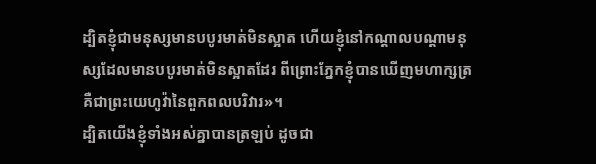ដ្បិតខ្ញុំជាមនុស្សមានបបូរមាត់មិនស្អាត ហើយខ្ញុំនៅកណ្ដាលបណ្ដាមនុស្សដែលមានបបូរមាត់មិនស្អាតដែរ ពីព្រោះភ្នែកខ្ញុំបានឃើញមហាក្សត្រ គឺជាព្រះយេហូវ៉ានៃពួកពលបរិវារ»។
ដ្បិតយើងខ្ញុំទាំងអស់គ្នាបានត្រឡប់ ដូចជា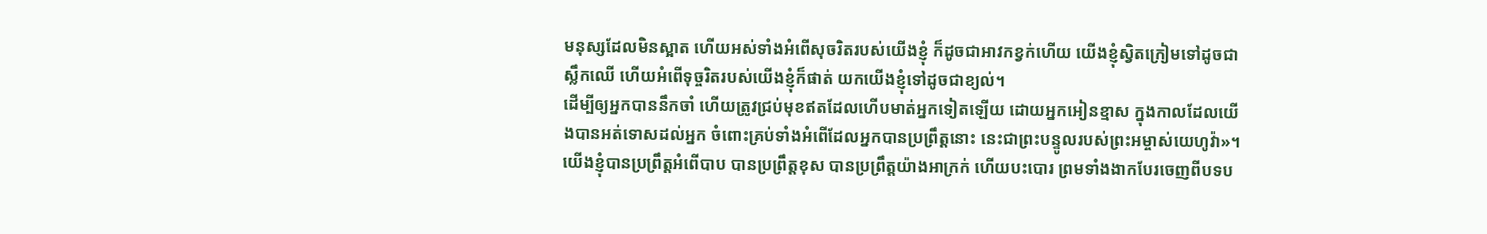មនុស្សដែលមិនស្អាត ហើយអស់ទាំងអំពើសុចរិតរបស់យើងខ្ញុំ ក៏ដូចជាអាវកខ្វក់ហើយ យើងខ្ញុំស្វិតក្រៀមទៅដូចជាស្លឹកឈើ ហើយអំពើទុច្ចរិតរបស់យើងខ្ញុំក៏ផាត់ យកយើងខ្ញុំទៅដូចជាខ្យល់។
ដើម្បីឲ្យអ្នកបាននឹកចាំ ហើយត្រូវជ្រប់មុខឥតដែលហើបមាត់អ្នកទៀតឡើយ ដោយអ្នកអៀនខ្មាស ក្នុងកាលដែលយើងបានអត់ទោសដល់អ្នក ចំពោះគ្រប់ទាំងអំពើដែលអ្នកបានប្រព្រឹត្តនោះ នេះជាព្រះបន្ទូលរបស់ព្រះអម្ចាស់យេហូវ៉ា»។
យើងខ្ញុំបានប្រព្រឹត្តអំពើបាប បានប្រព្រឹត្តខុស បានប្រព្រឹត្តយ៉ាងអាក្រក់ ហើយបះបោរ ព្រមទាំងងាកបែរចេញពីបទប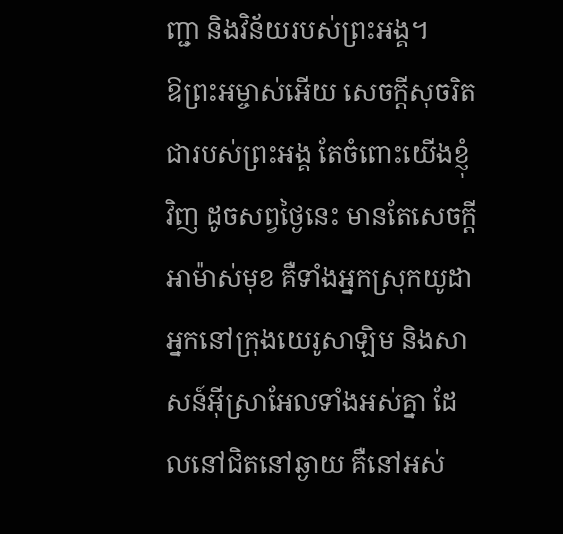ញ្ជា និងវិន័យរបស់ព្រះអង្គ។
ឱព្រះអម្ចាស់អើយ សេចក្ដីសុចរិតជារបស់ព្រះអង្គ តែចំពោះយើងខ្ញុំវិញ ដូចសព្វថ្ងៃនេះ មានតែសេចក្ដីអាម៉ាស់មុខ គឺទាំងអ្នកស្រុកយូដា អ្នកនៅក្រុងយេរូសាឡិម និងសាសន៍អ៊ីស្រាអែលទាំងអស់គ្នា ដែលនៅជិតនៅឆ្ងាយ គឺនៅអស់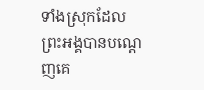ទាំងស្រុកដែលព្រះអង្គបានបណ្តេញគេ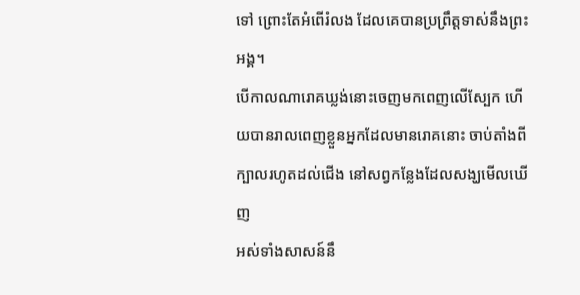ទៅ ព្រោះតែអំពើរំលង ដែលគេបានប្រព្រឹត្តទាស់នឹងព្រះអង្គ។
បើកាលណារោគឃ្លង់នោះចេញមកពេញលើស្បែក ហើយបានរាលពេញខ្លួនអ្នកដែលមានរោគនោះ ចាប់តាំងពីក្បាលរហូតដល់ជើង នៅសព្វកន្លែងដែលសង្ឃមើលឃើញ
អស់ទាំងសាសន៍នឹ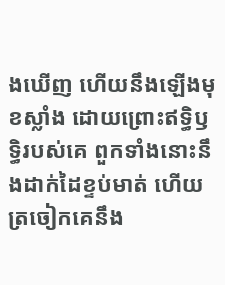ងឃើញ ហើយនឹងឡើងមុខស្លាំង ដោយព្រោះឥទ្ធិឫទ្ធិរបស់គេ ពួកទាំងនោះនឹងដាក់ដៃខ្ទប់មាត់ ហើយត្រចៀកគេនឹង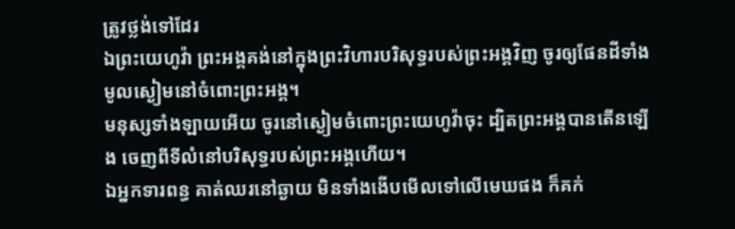ត្រូវថ្លង់ទៅដែរ
ឯព្រះយេហូវ៉ា ព្រះអង្គគង់នៅក្នុងព្រះវិហារបរិសុទ្ធរបស់ព្រះអង្គវិញ ចូរឲ្យផែនដីទាំងមូលស្ងៀមនៅចំពោះព្រះអង្គ។
មនុស្សទាំងឡាយអើយ ចូរនៅស្ងៀមចំពោះព្រះយេហូវ៉ាចុះ ដ្បិតព្រះអង្គបានតើនឡើង ចេញពីទីលំនៅបរិសុទ្ធរបស់ព្រះអង្គហើយ។
ឯអ្នកទារពន្ធ គាត់ឈរនៅឆ្ងាយ មិនទាំងងើបមើលទៅលើមេឃផង ក៏គក់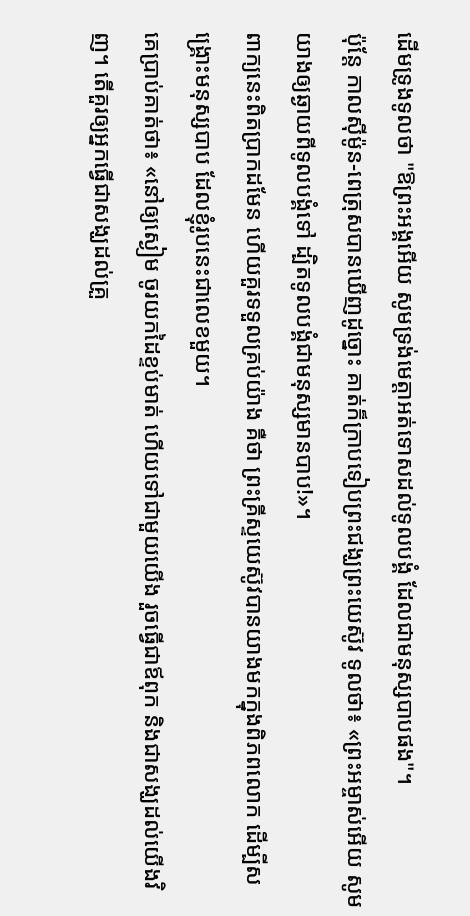ដើមទ្រូងទូលថា "ឱព្រះអង្គអើយ សូមទ្រង់មេត្តាអត់ទោសដល់ទូលបង្គំ ដែលជាមនុស្សបាបផង"។
ប៉ុន្ដែ កាលស៊ីម៉ូន-ពេត្រុសបានឃើញដូច្នោះ គាត់ក៏ក្រាបទៀបព្រះជង្ឃព្រះយេស៊ូវ ទូលថា៖ «ព្រះអម្ចាស់អើយ សូមយាងឲ្យឆ្ងាយពីទូលបង្គំទៅ ដ្បិតទូលបង្គំជាមនុស្សមានបាប!»។
ពាក្យនេះពិតប្រាកដមែន ហើយគួរទទួលគ្រប់យ៉ាង គឺថា ព្រះគ្រីស្ទយេស៊ូវបានយាងមកក្នុងពិភពលោក ដើម្បីសង្គ្រោះមនុស្សបាប ដែលខ្ញុំរូបនេះជាលេខមួយ។
គេប្រាប់គាត់ថា៖ «នៅឲ្យស្ងៀម ចូរយកដៃខ្ទប់មាត់ ហើយទៅជាមួយយើង រួចធ្វើជាឪពុក និងជាសង្ឃដល់យើងវិញ។ តើគួរឲ្យអ្នកធ្វើជាសង្ឃដល់គ្រួ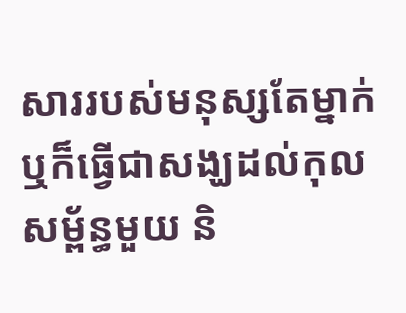សាររបស់មនុស្សតែម្នាក់ ឬក៏ធ្វើជាសង្ឃដល់កុលសម្ព័ន្ធមួយ និ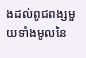ងដល់ពូជពង្សមួយទាំងមូលនៃ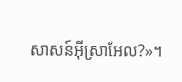សាសន៍អ៊ីស្រាអែល?»។